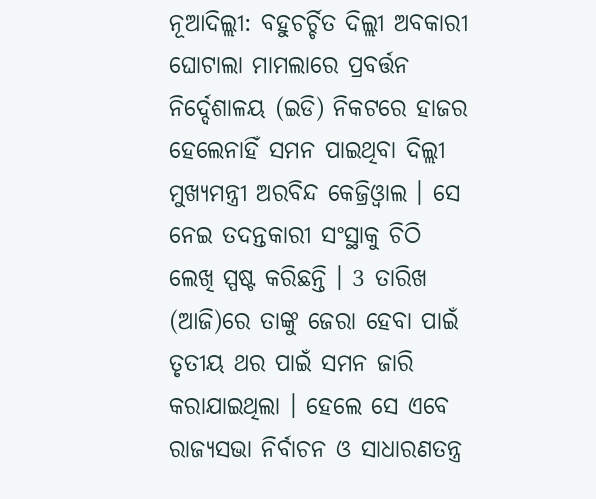ନୂଆଦିଲ୍ଲୀ: ବହୁଚର୍ଚ୍ଚିତ ଦିଲ୍ଲୀ ଅବକାରୀ ଘୋଟାଲା ମାମଲାରେ ପ୍ରବର୍ତ୍ତନ ନିର୍ଦ୍ଦେଶାଳୟ (ଇଡି) ନିକଟରେ ହାଜର ହେଲେନାହିଁ ସମନ ପାଇଥିବା ଦିଲ୍ଲୀ ମୁଖ୍ୟମନ୍ତ୍ରୀ ଅରବିନ୍ଦ କେଜ୍ରିଓ୍ବାଲ । ସେ ନେଇ ତଦନ୍ତକାରୀ ସଂସ୍ଥାକୁ ଚିଠି ଲେଖି ସ୍ପଷ୍ଟ କରିଛନ୍ତି । 3 ତାରିଖ (ଆଜି)ରେ ତାଙ୍କୁ ଜେରା ହେବା ପାଇଁ ତୃତୀୟ ଥର ପାଇଁ ସମନ ଜାରି କରାଯାଇଥିଲା । ହେଲେ ସେ ଏବେ ରାଜ୍ୟସଭା ନିର୍ବାଚନ ଓ ସାଧାରଣତନ୍ତ୍ର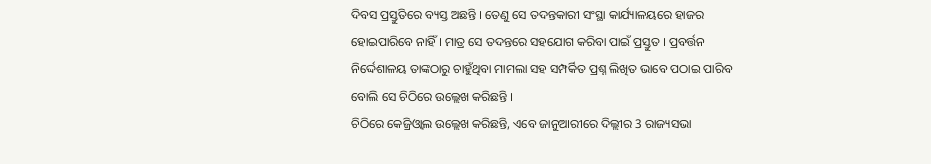ଦିବସ ପ୍ରସ୍ତୁତିରେ ବ୍ୟସ୍ତ ଅଛନ୍ତି । ତେଣୁ ସେ ତଦନ୍ତକାରୀ ସଂସ୍ଥା କାର୍ଯ୍ୟାଳୟରେ ହାଜର ହୋଇପାରିବେ ନାହିଁ । ମାତ୍ର ସେ ତଦନ୍ତରେ ସହଯୋଗ କରିବା ପାଇଁ ପ୍ରସ୍ତୁତ । ପ୍ରବର୍ତ୍ତନ ନିର୍ଦ୍ଦେଶାଳୟ ତାଙ୍କଠାରୁ ଚାହୁଁଥିବା ମାମଲା ସହ ସମ୍ପର୍କିତ ପ୍ରଶ୍ନ ଲିଖିତ ଭାବେ ପଠାଇ ପାରିବ ବୋଲି ସେ ଚିଠିରେ ଉଲ୍ଲେଖ କରିଛନ୍ତି ।
ଚିଠିରେ କେଜ୍ରିଓ୍ବାଲ ଉଲ୍ଲେଖ କରିଛନ୍ତି, ଏବେ ଜାନୁଆରୀରେ ଦିଲ୍ଲୀର 3 ରାଜ୍ୟସଭା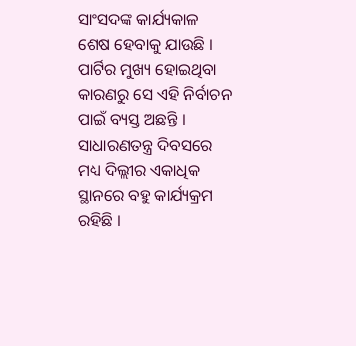ସାଂସଦଙ୍କ କାର୍ଯ୍ୟକାଳ ଶେଷ ହେବାକୁ ଯାଉଛି । ପାର୍ଟିର ମୁଖ୍ୟ ହୋଇଥିବା କାରଣରୁ ସେ ଏହି ନିର୍ବାଚନ ପାଇଁ ବ୍ୟସ୍ତ ଅଛନ୍ତି । ସାଧାରଣତନ୍ତ୍ର ଦିବସରେ ମଧ୍ୟ ଦିଲ୍ଲୀର ଏକାଧିକ ସ୍ଥାନରେ ବହୁ କାର୍ଯ୍ୟକ୍ରମ ରହିଛି ।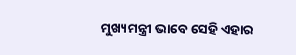ମୁଖ୍ୟମନ୍ତ୍ରୀ ଭାବେ ସେହି ଏହାର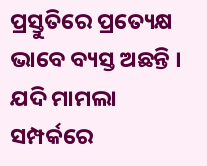ପ୍ରସ୍ତୁତିରେ ପ୍ରତ୍ୟେକ୍ଷ ଭାବେ ବ୍ୟସ୍ତ ଅଛନ୍ତି । ଯଦି ମାମଲା ସମ୍ପର୍କରେ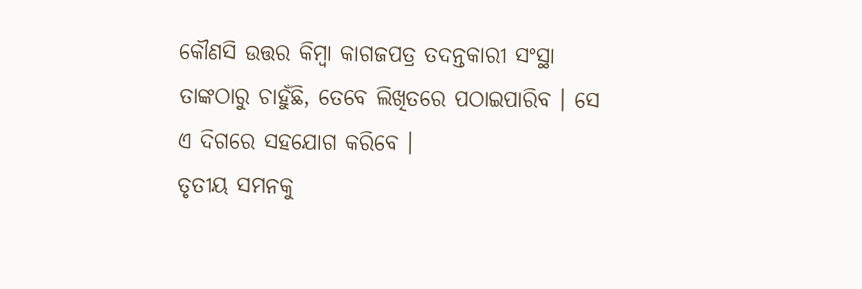କୌଣସି ଉତ୍ତର କିମ୍ବା କାଗଜପତ୍ର ତଦନ୍ତକାରୀ ସଂସ୍ଥା ତାଙ୍କଠାରୁ ଚାହୁଁଛି, ତେବେ ଲିଖିତରେ ପଠାଇପାରିବ । ସେ ଏ ଦିଗରେ ସହଯୋଗ କରିବେ ।
ତୃତୀୟ ସମନକୁ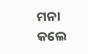ମନା କଲେ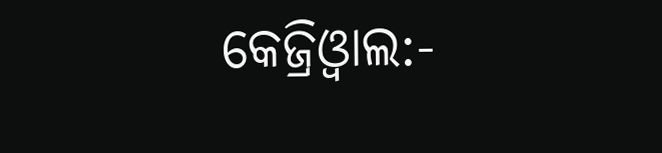କେଜ୍ରିଓ୍ବାଲ:-